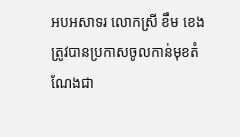អបអសាទរ លោកស្រី ខឹម ខេង ត្រូវបានប្រកាសចូលកាន់មុខតំណែងជា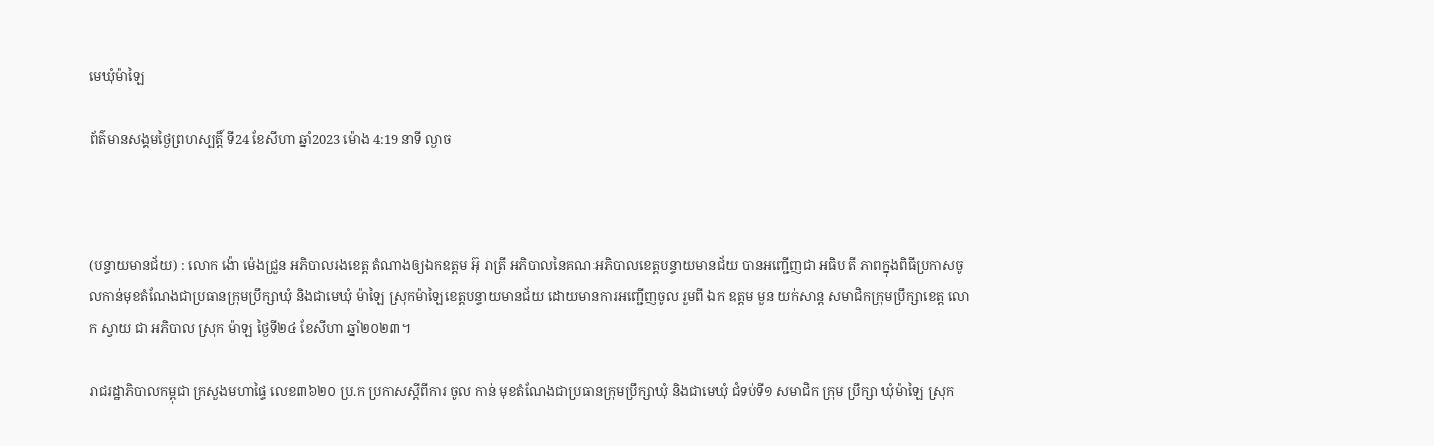មេឃុំម៉ាឡៃ

ព័ត៌មានសង្គមថ្ងៃព្រហស្បត្តិ៍ ទី24 ខែសីហា ឆ្នាំ2023 ម៉ោង 4:19 នាទី ល្ងាច



(បន្ទាយមានជ័យ) : លោក ង៉ោ ម៉េងជ្រួន អភិបាលរងខេត្ត តំណាងឲ្យឯកឧត្តម អ៊ុ រាត្រី អភិបាលនៃគណៈអភិបាលខេត្តបន្ទាយមានជ័យ បានអញ្ជើញជា អធិប តី ភាពក្នុងពិធីប្រកាសចូលកាន់មុខតំណែងជាប្រធានក្រុមប្រឹក្សាឃុំ និងជាមេឃុំ ម៉ាឡៃ ស្រុកម៉ាឡៃខេត្តបន្ទាយមានជ័យ ដោយមានការអញ្ជើញចូល រួមពី ឯក ឧត្តម មួន យក់សាន្ត សមាជិកក្រុមប្រឹក្សាខេត្ត លោក ស្វាយ ជា អភិបាល ស្រុក ម៉ាឡ ថ្ងៃទី២៤ ខែសីហា ឆ្នាំ២០២៣។

រាជរដ្ឋាភិបាលកម្ពុជា ក្រសួងមហាផ្ទៃ លេខ៣៦២០ ប្រ.ក ប្រកាសស្ដីពីការ ចូល កាន់ មុខតំណែងជាប្រធានក្រុមប្រឹក្សាឃុំ និងជាមេឃុំ ជំទប់ទី១ សមាជិក ក្រុម ប្រឹក្សា ឃុំម៉ាឡៃ ស្រុក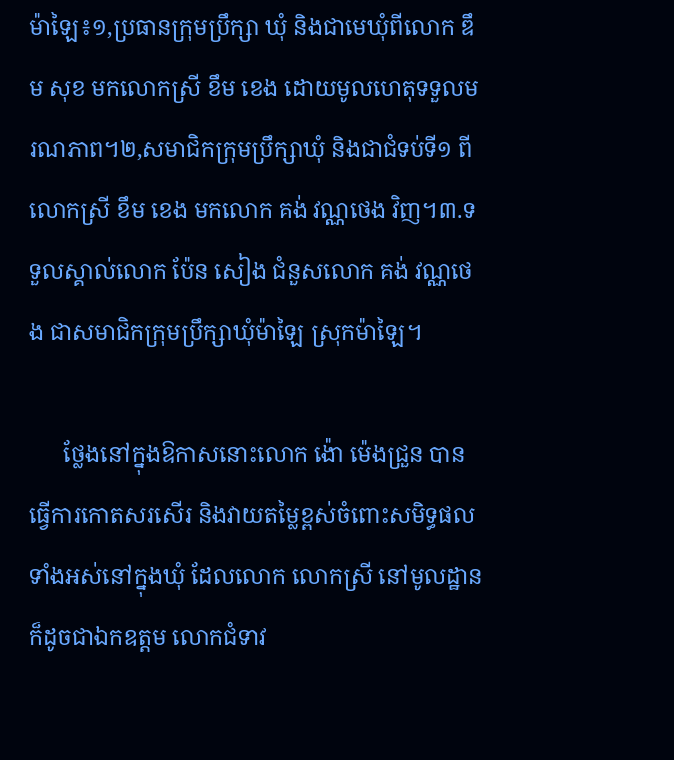ម៉ាឡៃ៖១,ប្រធានក្រុមប្រឹក្សា ឃុំ និងជាមេឃុំពីលោក ឌឹម សុខ មកលោកស្រី ខឹម ខេង ដោយមូលហេតុទទួលមរណភាព។២,សមាជិកក្រុមប្រឹក្សាឃុំ និងជាជំទប់ទី១ ពីលោកស្រី ខឹម ខេង មកលោក គង់ វណ្ណថេង វិញ។៣.ទទួលស្គាល់លោក ប៉ែន សៀង ជំនួសលោក គង់ វណ្ណថេង ជាសមាជិកក្រុមប្រឹក្សាឃុំម៉ាឡៃ ស្រុកម៉ាឡៃ។

      ថ្លែងនៅក្នុងឱកាសនោះលោក ង៉ោ ម៉េងជ្រួន បានធ្វើការកោតសរសើរ និងវាយតម្លៃខ្ពស់ចំពោះសមិទ្ធផលទាំងអស់នៅក្នុងឃុំ ដែលលោក លោកស្រី នៅមូលដ្ឋានក៏ដូចជាឯកឧត្តម លោកជំទាវ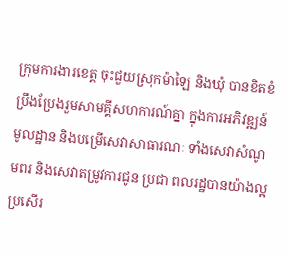ក្រុមការងារខេត្ត ចុះជួយស្រុកម៉ាឡៃ និងឃុំ បានខិតខំប្រឹងប្រែងរួមសាមគ្គីសហការណ៍គ្នា ក្នុងការអភិវឌ្ឍន៍មូលដ្ឋាន និងបម្រើសេវាសាធារណៈ ទាំងសេវាសំណូមពរ និងសេវាតម្រូវការជូន ប្រជា ពលរដ្ឋបានយ៉ាងល្អប្រសើរ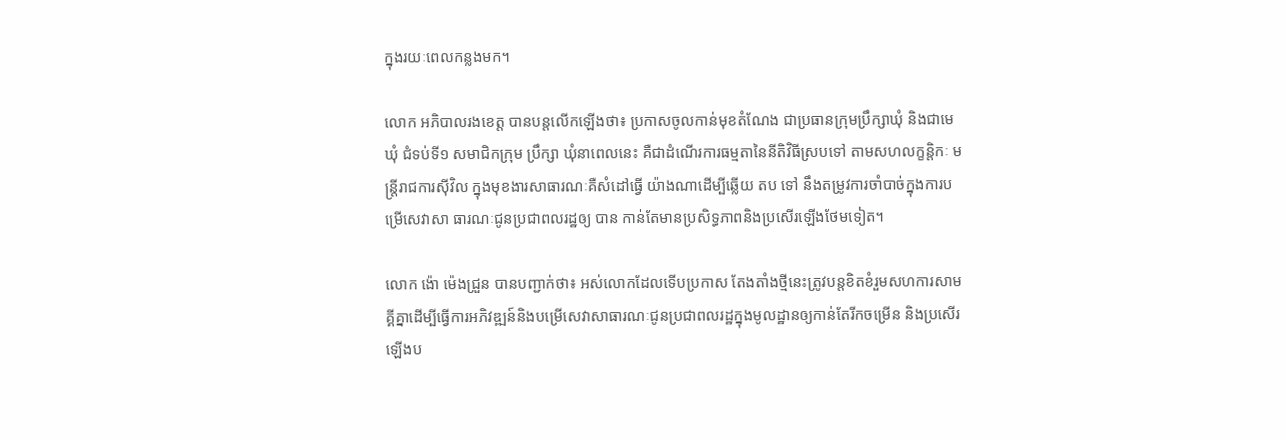ក្នុងរយៈពេលកន្លងមក។

លោក អភិបាលរងខេត្ត បានបន្តលើកឡើងថា៖ ប្រកាសចូលកាន់មុខតំណែង ជាប្រធានក្រុមប្រឹក្សាឃុំ និងជាមេឃុំ ជំទប់ទី១ សមាជិកក្រុម ប្រឹក្សា ឃុំនាពេលនេះ គឺជាដំណើរការធម្មតានៃនីតិវិធីស្របទៅ តាមសហលក្ខន្តិកៈ មន្ត្រីរាជការស៊ីវិល ក្នុងមុខងារសាធារណៈគឺសំដៅធ្វើ យ៉ាងណាដើម្បីឆ្លើយ តប ទៅ នឹងតម្រូវការចាំបាច់ក្នុងការបម្រើសេវាសា ធារណៈជូនប្រជាពលរដ្ឋឲ្យ បាន កាន់តែមានប្រសិទ្ធភាពនិងប្រសើរឡើងថែមទៀត។

លោក ង៉ោ ម៉េងជ្រួន បានបញ្ជាក់ថា៖ អស់លោកដែលទើបប្រកាស តែងតាំងថ្មីនេះត្រូវបន្តខិតខំរួមសហការសាមគ្គីគ្នាដើម្បីធ្វើការអភិវឌ្ឍន៍និងបម្រើសេវាសាធារណៈជូនប្រជាពលរដ្ឋក្នុងមូលដ្ឋានឲ្យកាន់តែរីកចម្រើន និងប្រសើរ ឡើងប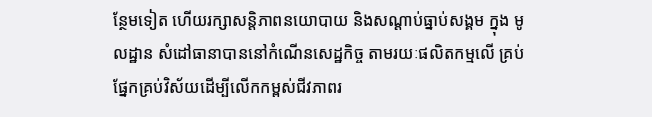ន្ថែមទៀត ហើយរក្សាសន្តិភាពនយោបាយ និងសណ្ដាប់ធ្នាប់សង្គម ក្នុង មូលដ្ឋាន សំដៅធានាបាននៅកំណើនសេដ្ឋកិច្ច តាមរយៈផលិតកម្មលើ គ្រប់ ផ្នែកគ្រប់វិស័យដើម្បីលើកកម្ពស់ជីវភាពរ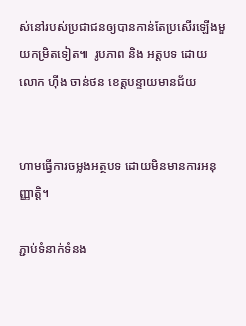ស់នៅរបស់ប្រជាជនឲ្យបានកាន់តែប្រសើរឡើងមួយកម្រិតទៀត៕  រូបភាព និង អត្តបទ ដោយ លោក ហ៊ីង ចាន់ថន ខេត្តបន្ទាយមានជ័យ


ហាមធ្វើការចម្លងអត្ថបទ ដោយមិនមានការអនុញ្ញាត្តិ។

ភ្ជាប់ទំនាក់ទំនង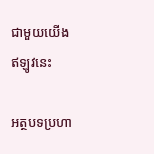ជាមួយយើងឥឡូវនេះ

អត្ថបទប្រហា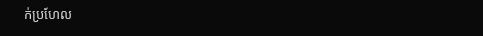ក់ប្រហែល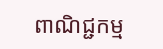ពាណិជ្ជកម្ម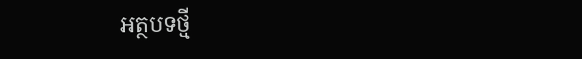អត្ថបទថ្មី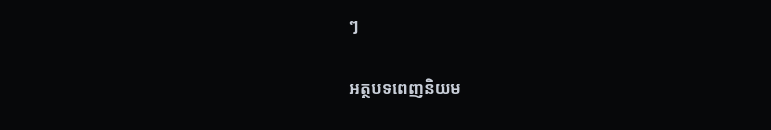ៗ

អត្ថបទពេញនិយម